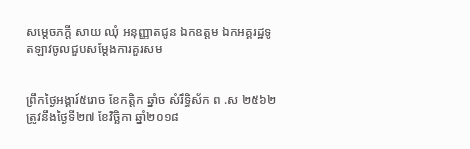សម្តេចភក្តី សាយ ឈុំ អនុញ្ញាតជូន ឯកឧត្តម ឯកអគ្គរដ្ឋទូតឡាវចូលជួបសម្តែងការគួរសម


ព្រឹកថ្ងៃអង្គារ៍៥រោច ខែកត្ដិក ឆ្នាំច សំរឹទ្ធិស័ក ព .ស ២៥៦២ ត្រូវនឹងថ្ងៃទី២៧ ខែវិច្ឆិកា ឆ្នាំ២០១៨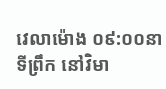វេលាម៉ោង ០៩:០០នាទីព្រឹក នៅវិមា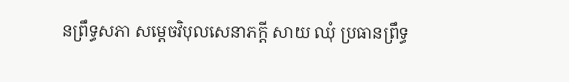នព្រឹទ្ធសភា សម្តេចវិបុលសេនាភក្តី សាយ ឈុំ ប្រធានព្រឹទ្ធ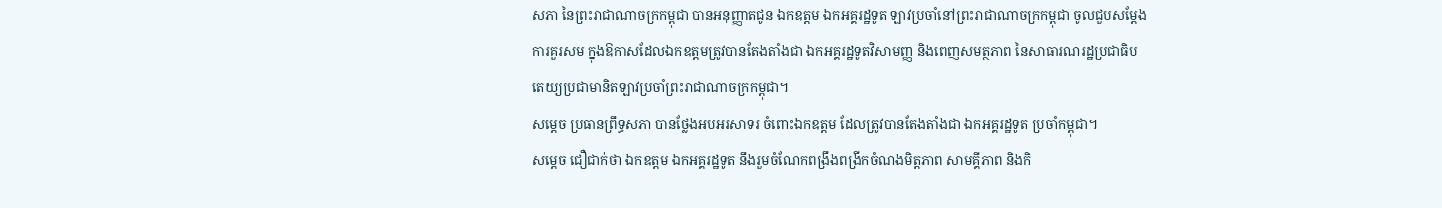សភា នៃព្រះរាជាណាចក្រកម្ពុជា បានអនុញ្ញាតជូន ឯកឧត្តម ឯកអគ្គរដ្ឋទូត ឡាវប្រចាំនៅព្រះរាជាណាចក្រកម្ពុជា ចូលជួបសម្តែងការគួរសម ក្នុងឱកាសដែលឯកឧត្តមត្រូវបានតែងតាំងជា ឯកអគ្គរដ្ឋទូតវិសាមញ្ញ និងពេញសមត្ថភាព នៃសាធារណរដ្ឋប្រជាធិបតេយ្យប្រជាមានិតឡាវប្រចាំព្រះរាជាណាចក្រកម្ពុជា។
សម្តេច ប្រធានព្រឹទ្ធសភា បានថ្លែងអបអរសាទរ ចំពោះឯកឧត្តម ដែលត្រូវបានតែងតាំងជា ឯកអគ្គរដ្ឋទូត ប្រចាំកម្ពុជា។
សម្តេច ជឿជាក់ថា ឯកឧត្តម ឯកអគ្គរដ្ឋទូត នឹងរួមចំណែកពង្រឹងពង្រីកចំណងមិត្តភាព សាមគ្គីភាព និងកិ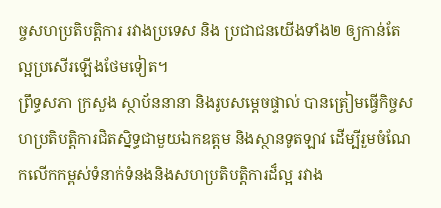ច្ចសហប្រតិបត្តិការ រវាងប្រទេស និង ប្រជាជនយើងទាំង២ ឲ្យកាន់តែល្អប្រសើរឡើងថែមទៀត។
ព្រឹទ្ធសភា ក្រសួង ស្ថាប័ននានា និងរូបសម្តេចផ្ទាល់ បានត្រៀមធ្វើកិច្ចសហប្រតិបត្តិការជិតស្និទ្ធជាមួយឯកឧត្តម និងស្ថានទូតឡាវ ដើម្បីរួមចំណែកលើកកម្ពស់ទំនាក់ទំនងនិងសហប្រតិបត្តិការដ៏ល្អ រវាង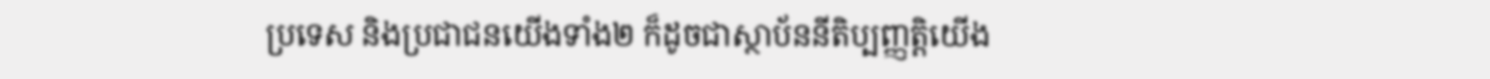ប្រទេស និងប្រជាជនយើងទាំង២ ក៏ដូចជាស្ថាប័ននីតិប្បញ្ញត្តិយើង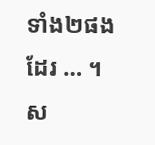ទាំង២ផងដែរ … ។
ស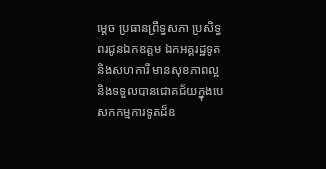ម្តេច ប្រធានព្រឹទ្ធសភា ប្រសិទ្ធពរជូនឯកឧត្តម ឯកអគ្គរដ្ឋទូត និងសហការី មានសុខភាពល្អ និងទទួលបានជោគជ័យក្នុងបេសកកម្មការទូតដ៏ឧ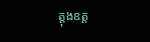ត្តុងឧត្ត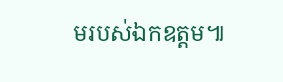មរបស់ឯកឧត្តម៕